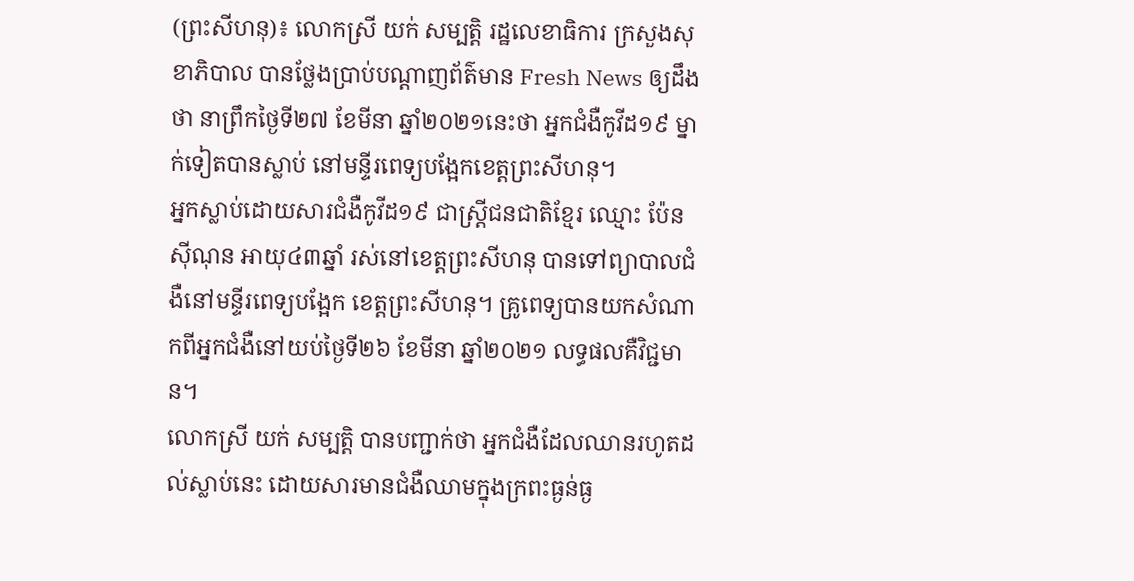(ព្រះសីហនុ)៖ លោកស្រី យក់ សម្បត្តិ រដ្ឋលេខាធិការ ក្រសួងសុខាភិបាល បានថ្លែងប្រាប់បណ្តាញព័ត៌មាន Fresh News ឲ្យដឹងថា នាព្រឹកថ្ងៃទី២៧ ខែមីនា ឆ្នាំ២០២១នេះថា អ្នកជំងឺកូវីដ១៩ ម្នាក់ទៀតបានស្លាប់ នៅមន្ទីរពេទ្យបង្អែកខេត្តព្រះសីហនុ។
អ្នកស្លាប់ដោយសារជំងឺកូវីដ១៩ ជាស្ត្រីជនជាតិខ្មែរ ឈ្មោះ ប៉ែន ស៊ីណុន អាយុ៤៣ឆ្នាំ រស់នៅខេត្តព្រះសីហនុ បានទៅព្យាបាលជំងឺនៅមន្ទីរពេទ្យបង្អែក ខេត្តព្រះសីហនុ។ គ្រូពេទ្យបានយកសំណាកពីអ្នកជំងឺនៅយប់ថ្ងៃទី២៦ ខែមីនា ឆ្នាំ២០២១ លទ្ធផលគឺវិជ្ជមាន។
លោកស្រី យក់ សម្បត្តិ បានបញ្ជាក់ថា អ្នកជំងឺដែលឈានរហូតដល់ស្លាប់នេះ ដោយសារមានជំងឺឈាមក្នុងក្រពះធ្ងន់ធ្ង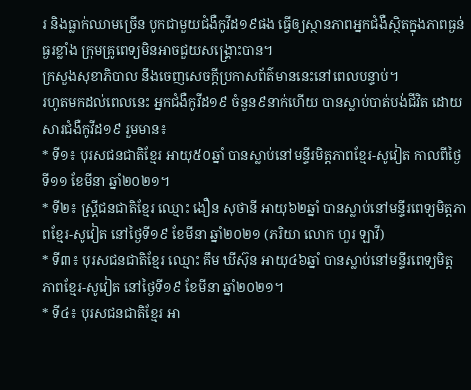រ និងធ្លាក់ឈាមច្រើន បូកជាមួយជំងឺកូវីដ១៩ផង ធ្វើឲ្យស្ថានភាពអ្នកជំងឺស្ថិតក្នុងភាពធ្ងន់ធ្ងរខ្លាំង ក្រុមគ្រូពេទ្យមិនអាចជួយសង្រ្គោះបាន។
ក្រសួងសុខាភិបាល នឹងចេញសេចក្តីប្រកាសព័ត៌មាននេះនៅពេលបន្ទាប់។
រហូតមកដល់ពេលនេះ អ្នកជំងឺកូវីដ១៩ ចំនួន៩នាក់ហើយ បានស្លាប់បាត់បង់ជីវិត ដោយសារជំងឺកូវីដ១៩ រួមមាន៖
* ទី១៖ បុរសជនជាតិខ្មែរ អាយុ៥០ឆ្នាំ បានស្លាប់នៅមន្ទីរមិត្តភាពខ្មែរ-សូវៀត កាលពីថ្ងៃទី១១ ខែមីនា ឆ្នាំ២០២១។
* ទី២៖ ស្រ្តីជនជាតិខ្មែរ ឈ្មោះ ងឿន សុថានី អាយុ៦២ឆ្នាំ បានស្លាប់នៅមន្ទីរពេទ្យមិត្តភាពខ្មែរ-សូវៀត នៅថ្ងៃទី១៩ ខែមីនា ឆ្នាំ២០២១ (ភរិយា លោក ហួរ ឡាវី)
* ទី៣៖ បុរសជនជាតិខ្មែរ ឈ្មោះ គឹម ឃីស៊ុន អាយុ៤៦ឆ្នាំ បានស្លាប់នៅមន្ទីរពេទ្យមិត្តភាពខ្មែរ-សូវៀត នៅថ្ងៃទី១៩ ខែមីនា ឆ្នាំ២០២១។
* ទី៤៖ បុរសជនជាតិខ្មែរ អា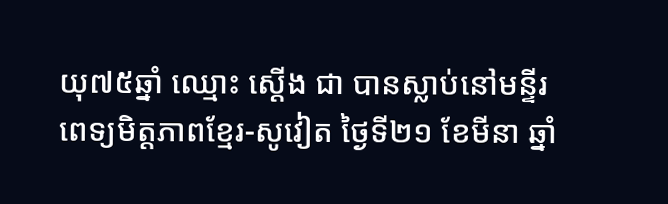យុ៧៥ឆ្នាំ ឈ្មោះ ស្តើង ជា បានស្លាប់នៅមន្ទីរពេទ្យមិត្តភាពខ្មែរ-សូវៀត ថ្ងៃទី២១ ខែមីនា ឆ្នាំ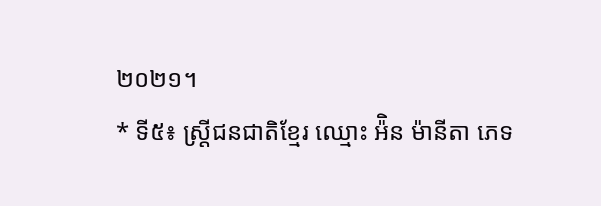២០២១។
* ទី៥៖ ស្រ្តីជនជាតិខ្មែរ ឈ្មោះ អ៉ិន ម៉ានីតា ភេទ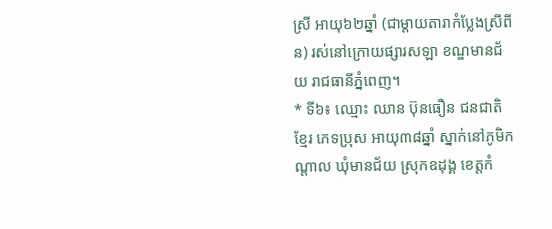ស្រី អាយុ៦២ឆ្នាំ (ជាម្តាយតារាកំប្លែងស្រីពីន) រស់នៅក្រោយផ្សារសឡា ខណ្ឌមានជ័យ រាជធានីភ្នំពេញ។
* ទី៦៖ ឈ្មោះ ឈាន ប៊ុនធឿន ជនជាតិខ្មែរ ភេទប្រុស អាយុ៣៨ឆ្នាំ ស្នាក់នៅភូមិកណ្តាល ឃុំមានជ័យ ស្រុកឧដុង្គ ខេត្តកំ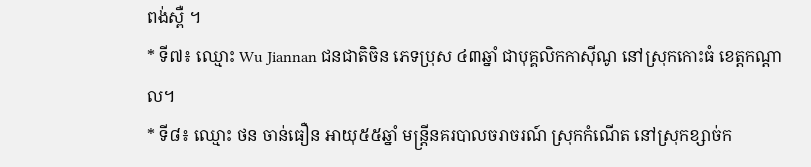ពង់ស្ពឺ ។
* ទី៧៖ ឈ្មោះ Wu Jiannan ជនជាតិចិន ភេទប្រុស ៤៣ឆ្នាំ ជាបុគ្គលិកកាស៊ីណូ នៅស្រុកកោះធំ ខេត្តកណ្តាល។
* ទី៨៖ ឈ្មោះ ថន ចាន់ធឿន អាយុ៥៥ឆ្នាំ មន្រ្តីនគរបាលចរាចរណ៍ ស្រុកកំណើត នៅស្រុកខ្សាច់ក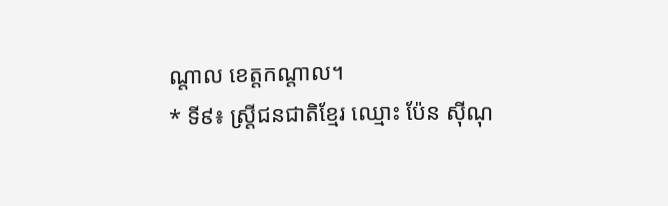ណ្តាល ខេត្តកណ្តាល។
* ទី៩៖ ស្ត្រីជនជាតិខ្មែរ ឈ្មោះ ប៉ែន ស៊ីណុ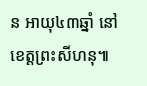ន អាយុ៤៣ឆ្នាំ នៅខេត្តព្រះសីហនុ៕